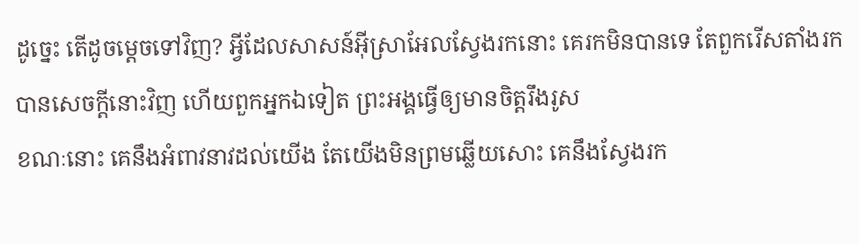ដូច្នេះ តើដូចម្តេចទៅវិញ? អ្វីដែលសាសន៍អ៊ីស្រាអែលស្វែងរកនោះ គេរកមិនបានទេ តែពួករើសតាំងរកបានសេចក្តីនោះវិញ ហើយពួកអ្នកឯទៀត ព្រះអង្គធ្វើឲ្យមានចិត្តរឹងរូស
ខណៈនោះ គេនឹងអំពាវនាវដល់យើង តែយើងមិនព្រមឆ្លើយសោះ គេនឹងស្វែងរក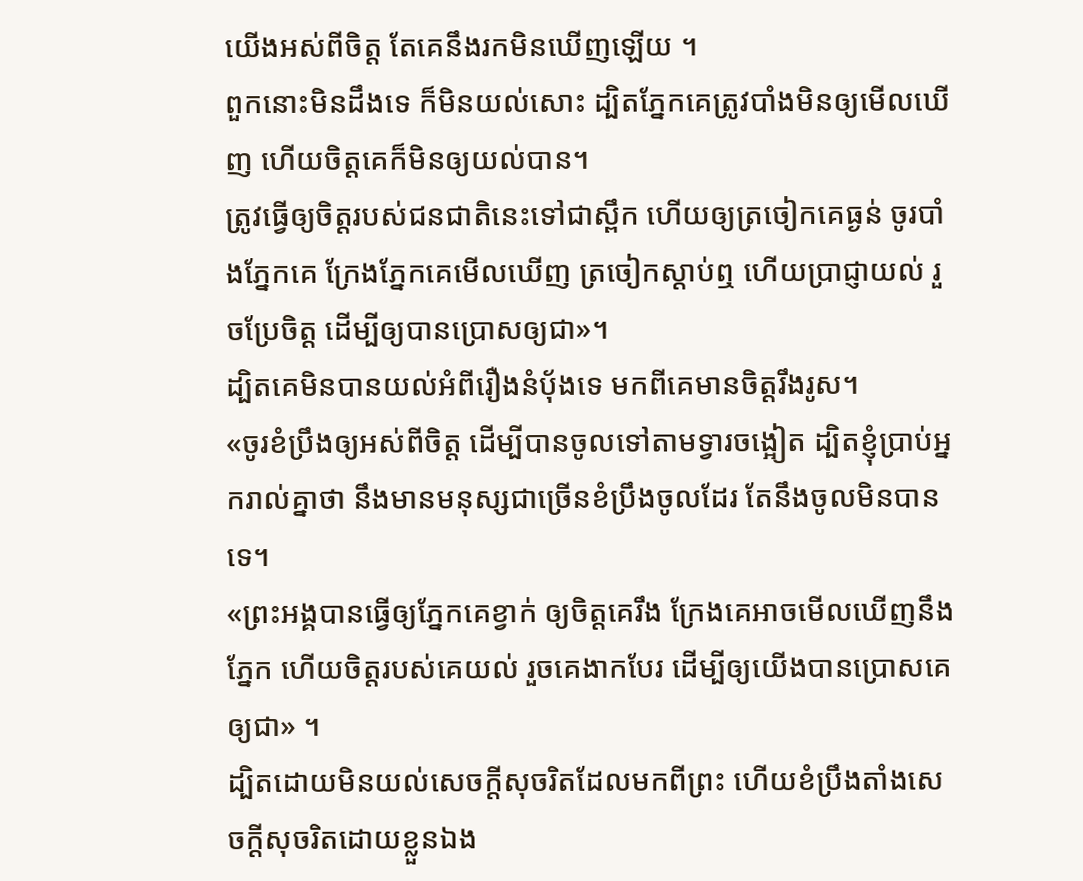យើងអស់ពីចិត្ត តែគេនឹងរកមិនឃើញឡើយ ។
ពួកនោះមិនដឹងទេ ក៏មិនយល់សោះ ដ្បិតភ្នែកគេត្រូវបាំងមិនឲ្យមើលឃើញ ហើយចិត្តគេក៏មិនឲ្យយល់បាន។
ត្រូវធ្វើឲ្យចិត្តរបស់ជនជាតិនេះទៅជាស្ពឹក ហើយឲ្យត្រចៀកគេធ្ងន់ ចូរបាំងភ្នែកគេ ក្រែងភ្នែកគេមើលឃើញ ត្រចៀកស្តាប់ឮ ហើយប្រាជ្ញាយល់ រួចប្រែចិត្ត ដើម្បីឲ្យបានប្រោសឲ្យជា»។
ដ្បិតគេមិនបានយល់អំពីរឿងនំបុ័ងទេ មកពីគេមានចិត្តរឹងរូស។
«ចូរខំប្រឹងឲ្យអស់ពីចិត្ត ដើម្បីបានចូលទៅតាមទ្វារចង្អៀត ដ្បិតខ្ញុំប្រាប់អ្នករាល់គ្នាថា នឹងមានមនុស្សជាច្រើនខំប្រឹងចូលដែរ តែនឹងចូលមិនបានទេ។
«ព្រះអង្គបានធ្វើឲ្យភ្នែកគេខ្វាក់ ឲ្យចិត្តគេរឹង ក្រែងគេអាចមើលឃើញនឹងភ្នែក ហើយចិត្តរបស់គេយល់ រួចគេងាកបែរ ដើម្បីឲ្យយើងបានប្រោសគេឲ្យជា» ។
ដ្បិតដោយមិនយល់សេចក្តីសុចរិតដែលមកពីព្រះ ហើយខំប្រឹងតាំងសេចក្តីសុចរិតដោយខ្លួនឯង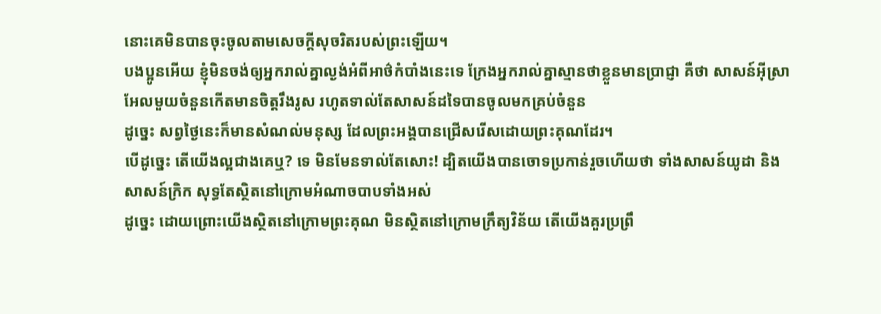នោះគេមិនបានចុះចូលតាមសេចក្តីសុចរិតរបស់ព្រះឡើយ។
បងប្អូនអើយ ខ្ញុំមិនចង់ឲ្យអ្នករាល់គ្នាល្ងង់អំពីអាថ៌កំបាំងនេះទេ ក្រែងអ្នករាល់គ្នាស្មានថាខ្លួនមានប្រាជ្ញា គឺថា សាសន៍អ៊ីស្រាអែលមួយចំនួនកើតមានចិត្តរឹងរូស រហូតទាល់តែសាសន៍ដទៃបានចូលមកគ្រប់ចំនួន
ដូច្នេះ សព្វថ្ងៃនេះក៏មានសំណល់មនុស្ស ដែលព្រះអង្គបានជ្រើសរើសដោយព្រះគុណដែរ។
បើដូច្នេះ តើយើងល្អជាងគេឬ? ទេ មិនមែនទាល់តែសោះ! ដ្បិតយើងបានចោទប្រកាន់រួចហើយថា ទាំងសាសន៍យូដា និងសាសន៍ក្រិក សុទ្ធតែស្ថិតនៅក្រោមអំណាចបាបទាំងអស់
ដូច្នេះ ដោយព្រោះយើងស្ថិតនៅក្រោមព្រះគុណ មិនស្ថិតនៅក្រោមក្រឹត្យវិន័យ តើយើងគួរប្រព្រឹ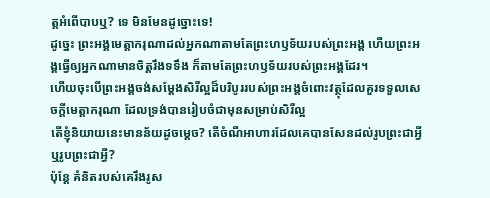ត្តអំពើបាបឬ? ទេ មិនមែនដូច្នោះទេ!
ដូច្នេះ ព្រះអង្គមេត្តាករុណាដល់អ្នកណាតាមតែព្រះហឫទ័យរបស់ព្រះអង្គ ហើយព្រះអង្គធ្វើឲ្យអ្នកណាមានចិត្តរឹងទទឹង ក៏តាមតែព្រះហឫទ័យរបស់ព្រះអង្គដែរ។
ហើយចុះបើព្រះអង្គចង់សម្ដែងសិរីល្អដ៏បរិបូររបស់ព្រះអង្គចំពោះវត្ថុដែលគួរទទួលសេចក្តីមេត្តាករុណា ដែលទ្រង់បានរៀបចំជាមុនសម្រាប់សិរីល្អ
តើខ្ញុំនិយាយនេះមានន័យដូចម្ដេច? តើចំណីអាហារដែលគេបានសែនដល់រូបព្រះជាអ្វី ឬរូបព្រះជាអ្វី?
ប៉ុន្ដែ គំនិតរបស់គេរឹងរូស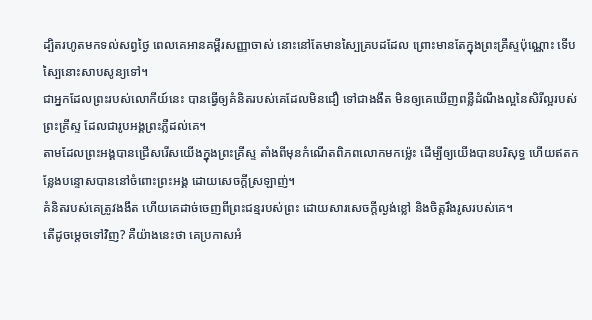ដ្បិតរហូតមកទល់សព្វថ្ងៃ ពេលគេអានគម្ពីរសញ្ញាចាស់ នោះនៅតែមានស្បៃគ្របដដែល ព្រោះមានតែក្នុងព្រះគ្រីស្ទប៉ុណ្ណោះ ទើបស្បៃនោះសាបសូន្យទៅ។
ជាអ្នកដែលព្រះរបស់លោកីយ៍នេះ បានធ្វើឲ្យគំនិតរបស់គេដែលមិនជឿ ទៅជាងងឹត មិនឲ្យគេឃើញពន្លឺដំណឹងល្អនៃសិរីល្អរបស់ព្រះគ្រីស្ទ ដែលជារូបអង្គព្រះភ្លឺដល់គេ។
តាមដែលព្រះអង្គបានជ្រើសរើសយើងក្នុងព្រះគ្រីស្ទ តាំងពីមុនកំណើតពិភពលោកមកម៉្លេះ ដើម្បីឲ្យយើងបានបរិសុទ្ធ ហើយឥតកន្លែងបន្ទោសបាននៅចំពោះព្រះអង្គ ដោយសេចក្តីស្រឡាញ់។
គំនិតរបស់គេត្រូវងងឹត ហើយគេដាច់ចេញពីព្រះជន្មរបស់ព្រះ ដោយសារសេចក្តីល្ងង់ខ្លៅ និងចិត្តរឹងរូសរបស់គេ។
តើដូចម្តេចទៅវិញ? គឺយ៉ាងនេះថា គេប្រកាសអំ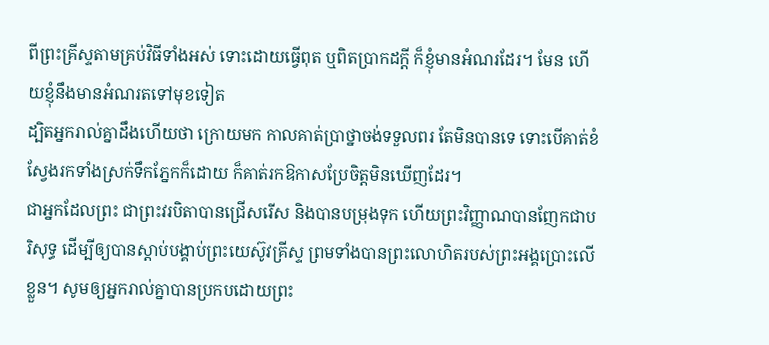ពីព្រះគ្រីស្ទតាមគ្រប់វិធីទាំងអស់ ទោះដោយធ្វើពុត ឬពិតប្រាកដក្តី ក៏ខ្ញុំមានអំណរដែរ។ មែន ហើយខ្ញុំនឹងមានអំណរតទៅមុខទៀត
ដ្បិតអ្នករាល់គ្នាដឹងហើយថា ក្រោយមក កាលគាត់ប្រាថ្នាចង់ទទួលពរ តែមិនបានទេ ទោះបើគាត់ខំស្វែងរកទាំងស្រក់ទឹកភ្នែកក៏ដោយ ក៏គាត់រកឱកាសប្រែចិត្តមិនឃើញដែរ។
ជាអ្នកដែលព្រះ ជាព្រះវរបិតាបានជ្រើសរើស និងបានបម្រុងទុក ហើយព្រះវិញ្ញាណបានញែកជាបរិសុទ្ធ ដើម្បីឲ្យបានស្តាប់បង្គាប់ព្រះយេស៊ូវគ្រីស្ទ ព្រមទាំងបានព្រះលោហិតរបស់ព្រះអង្គប្រោះលើខ្លួន។ សូមឲ្យអ្នករាល់គ្នាបានប្រកបដោយព្រះ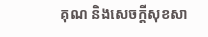គុណ និងសេចក្តីសុខសា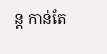ន្ត កាន់តែ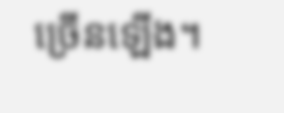ច្រើនឡើង។